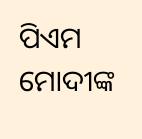ପିଏମ ମୋଦୀଙ୍କ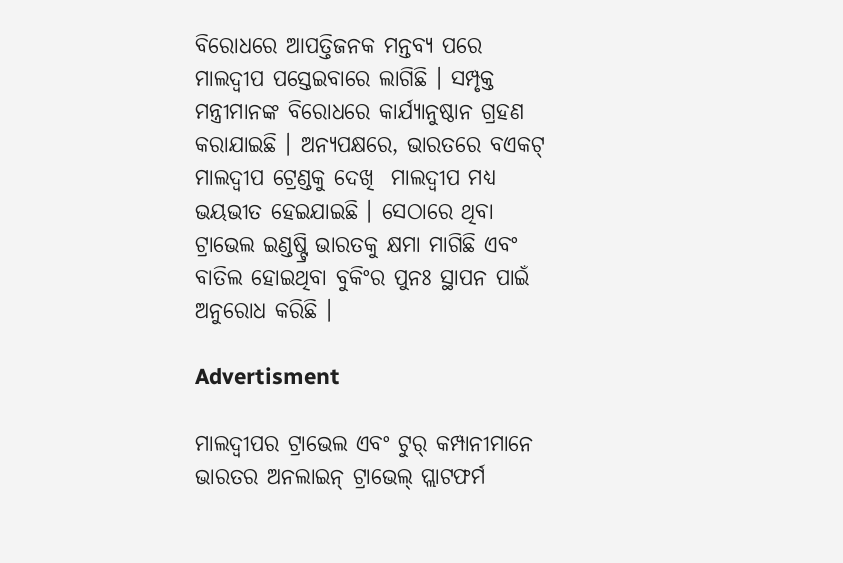ବିରୋଧରେ ଆପତ୍ତିଜନକ ମନ୍ତବ୍ୟ ପରେ ମାଲଦ୍ୱୀପ ପସ୍ତେଇବାରେ ଲାଗିଛି । ସମ୍ପୃକ୍ତ ମନ୍ତ୍ରୀମାନଙ୍କ ବିରୋଧରେ କାର୍ଯ୍ୟାନୁଷ୍ଠାନ ଗ୍ରହଣ କରାଯାଇଛି । ଅନ୍ୟପକ୍ଷରେ, ଭାରତରେ ବଏକଟ୍ ମାଲଦ୍ୱୀପ ଟ୍ରେଣ୍ଡକୁ ଦେଖି  ମାଲଦ୍ୱୀପ ମଧ୍ୟ ଭୟଭୀତ ହେଇଯାଇଛି । ସେଠାରେ ଥିବା ଟ୍ରାଭେଲ ଇଣ୍ଡଷ୍ଟ୍ରି ଭାରତକୁ କ୍ଷମା ମାଗିଛି ଏବଂ ବାତିଲ ହୋଇଥିବା ବୁକିଂର ପୁନଃ ସ୍ଥାପନ ପାଇଁ ଅନୁରୋଧ କରିଛି ।

Advertisment

ମାଲଦ୍ୱୀପର ଟ୍ରାଭେଲ ଏବଂ ଟୁର୍ କମ୍ପାନୀମାନେ ଭାରତର ଅନଲାଇନ୍ ଟ୍ରାଭେଲ୍ ପ୍ଲାଟଫର୍ମ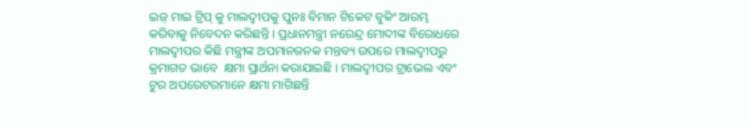ଇଜ୍ ମାଇ ଟ୍ରିପ୍ କୁ ମାଲଦ୍ୱୀପକୁ ପୁନଃ ବିମାନ ଟିକେଟ ବୁକିଂ ଆରମ୍ଭ କରିବାକୁ ନିବେଦନ କରିଛନ୍ତି । ପ୍ରଧାନମନ୍ତ୍ରୀ ନରେନ୍ଦ୍ର ମୋଦୀଙ୍କ ବିରୋଧରେ ମାଲଦ୍ୱୀପର କିଛି ମନ୍ତ୍ରୀଙ୍କ ଅପମାନଜନକ ମନ୍ତବ୍ୟ ଉପରେ ମାଲଦ୍ୱୀପରୁ କ୍ରମାଗତ ଭାବେ  କ୍ଷମା ପ୍ରାର୍ଥନା କରାଯାଇଛି । ମାଲଦ୍ୱୀପର ଟ୍ରାଭେଲ ଏବଂ ଟୁର ଅପରେଟରମାନେ କ୍ଷମା ମାଗିଛନ୍ତି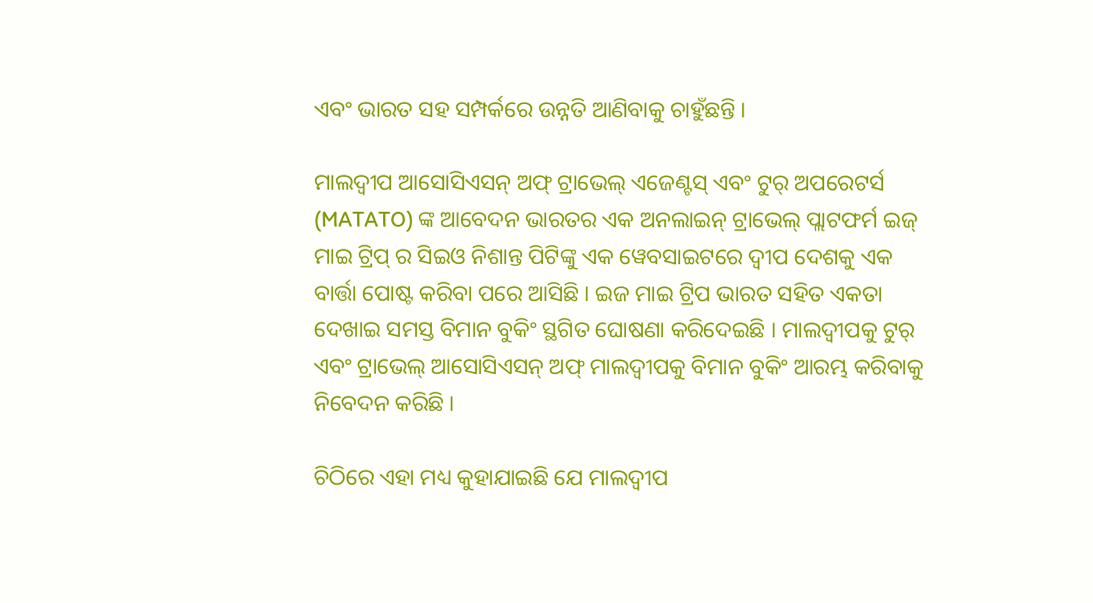ଏବଂ ଭାରତ ସହ ସମ୍ପର୍କରେ ଉନ୍ନତି ଆଣିବାକୁ ଚାହୁଁଛନ୍ତି ।

ମାଲଦ୍ୱୀପ ଆସୋସିଏସନ୍ ଅଫ୍ ଟ୍ରାଭେଲ୍ ଏଜେଣ୍ଟସ୍ ଏବଂ ଟୁର୍ ଅପରେଟର୍ସ (MATATO) ଙ୍କ ଆବେଦନ ଭାରତର ଏକ ଅନଲାଇନ୍ ଟ୍ରାଭେଲ୍ ପ୍ଲାଟଫର୍ମ ଇଜ୍ ମାଇ ଟ୍ରିପ୍ ର ସିଇଓ ନିଶାନ୍ତ ପିଟିଙ୍କୁ ଏକ ୱେବସାଇଟରେ ଦ୍ୱୀପ ଦେଶକୁ ଏକ ବାର୍ତ୍ତା ପୋଷ୍ଟ କରିବା ପରେ ଆସିଛି । ଇଜ ମାଇ ଟ୍ରିପ ଭାରତ ସହିତ ଏକତା ଦେଖାଇ ସମସ୍ତ ବିମାନ ବୁକିଂ ସ୍ଥଗିତ ଘୋଷଣା କରିଦେଇଛି । ମାଲଦ୍ୱୀପକୁ ଟୁର୍ ଏବଂ ଟ୍ରାଭେଲ୍ ଆସୋସିଏସନ୍ ଅଫ୍ ମାଲଦ୍ୱୀପକୁ ବିମାନ ବୁକିଂ ଆରମ୍ଭ କରିବାକୁ ନିବେଦନ କରିଛି ।

ଚିଠିରେ ଏହା ମଧ୍ୟ କୁହାଯାଇଛି ଯେ ମାଲଦ୍ୱୀପ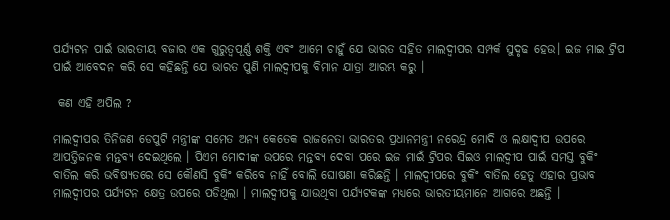ପର୍ଯ୍ୟଟନ ପାଇଁ ଭାରତୀୟ ବଜାର ଏକ ଗୁରୁତ୍ୱପୂର୍ଣ୍ଣ ଶକ୍ତି ଏବଂ ଆମେ ଚାହୁଁ ଯେ ଭାରତ ସହିତ ମାଲଦ୍ୱୀପର ସମ୍ପର୍କ ସୁଦୃଢ ହେଉ। ଇଜ ମାଇ ଟ୍ରିପ ପାଇଁ ଆବେଦନ କରି ସେ କହିଛନ୍ତି ଯେ ଭାରତ ପୁଣି ମାଲଦ୍ୱୀପକୁ ବିମାନ ଯାତ୍ରା ଆରମ୍ଭ କରୁ ।

 କଣ ଏହି ଅପିଲ ?

ମାଲଦ୍ୱୀପର ତିନିଜଣ ଡେପୁଟି ମନ୍ତ୍ରୀଙ୍କ ସମେତ ଅନ୍ୟ କେତେକ ରାଜନେତା ଭାରତର ପ୍ରଧାନମନ୍ତ୍ରୀ ନରେନ୍ଦ୍ର ମୋଦି ଓ ଲକ୍ଷାଦ୍ଵୀପ ଉପରେ ଆପତ୍ତିଜନକ ମନ୍ତବ୍ୟ ଦେଇଥିଲେ । ପିଏମ ମୋଦୀଙ୍କ ଉପରେ ମନ୍ତବ୍ୟ ଦେବା ପରେ ଇଜ ମାଇଁ ଟ୍ରିପର ସିଇଓ ମାଲଦ୍ୱୀପ ପାଇଁ ସମସ୍ତ ବୁକିଂ ବାତିଲ କରି ଭବିଷ୍ୟତରେ ସେ କୌଣସି ବୁକିଂ କରିବେ ନାହିଁ ବୋଲି ଘୋଷଣା କରିଛନ୍ତି । ମାଲଦ୍ୱୀପରେ ବୁକିଂ ବାତିଲ ହେତୁ ଏହାର ପ୍ରଭାବ ମାଲଦ୍ୱୀପର ପର୍ଯ୍ୟଟନ କ୍ଷେତ୍ର ଉପରେ ପଡିଥିଲା । ମାଲଦ୍ୱୀପକୁ ଯାଉଥିବା ପର୍ଯ୍ୟଟକଙ୍କ ମଧ୍ୟରେ ଭାରତୀୟମାନେ ଆଗରେ ଅଛନ୍ତି ।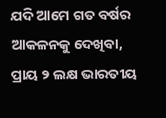ଯଦି ଆମେ ଗତ ବର୍ଷର ଆକଳନକୁ ଦେଖିବା, ପ୍ରାୟ ୨ ଲକ୍ଷ ଭାରତୀୟ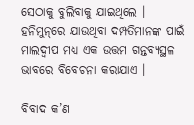ସେଠାକୁ ବୁଲିବାକୁ ଯାଇଥିଲେ । ହନିମୁନ୍‌ରେ ଯାଉଥିବା ଦମ୍ପତିମାନଙ୍କ ପାଇଁ ମାଲଦ୍ୱୀପ ମଧ୍ୟ ଏକ ଉତ୍ତମ ଗନ୍ତବ୍ୟସ୍ଥଳ ଭାବରେ ବିବେଚନା କରାଯାଏ ।

ବିବାଦ କ’ଣ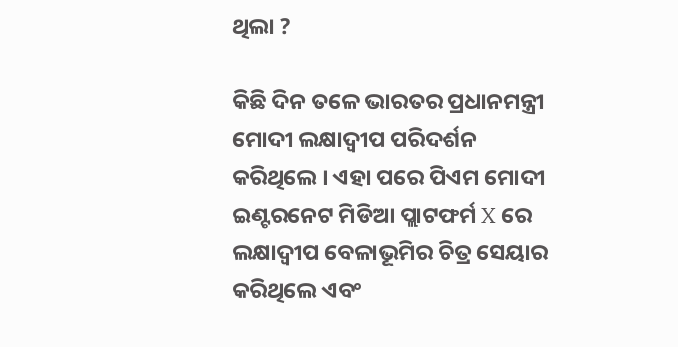ଥିଲା ?

କିଛି ଦିନ ତଳେ ଭାରତର ପ୍ରଧାନମନ୍ତ୍ରୀ ମୋଦୀ ଲକ୍ଷାଦ୍ଵୀପ ପରିଦର୍ଶନ କରିଥିଲେ । ଏହା ପରେ ପିଏମ ମୋଦୀ ଇଣ୍ଟରନେଟ ମିଡିଆ ପ୍ଲାଟଫର୍ମ X ରେ ଲକ୍ଷାଦ୍ଵୀପ ବେଳାଭୂମିର ଚିତ୍ର ସେୟାର କରିଥିଲେ ଏବଂ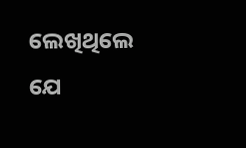ଲେଖିଥିଲେ  ଯେ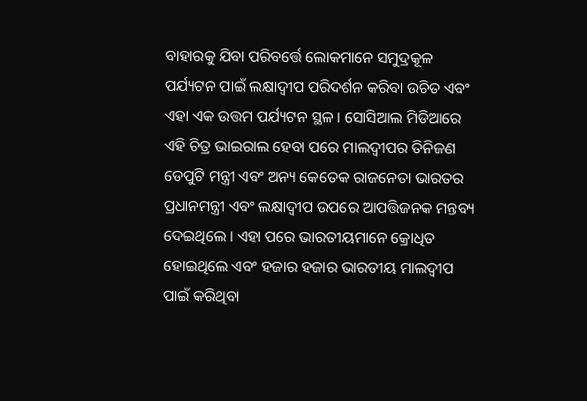ବାହାରକୁ ଯିବା ପରିବର୍ତ୍ତେ ଲୋକମାନେ ସମୁଦ୍ରକୂଳ ପର୍ଯ୍ୟଟନ ପାଇଁ ଲକ୍ଷାଦ୍ଵୀପ ପରିଦର୍ଶନ କରିବା ଉଚିତ ଏବଂ ଏହା ଏକ ଉତ୍ତମ ପର୍ଯ୍ୟଟନ ସ୍ଥଳ । ସୋସିଆଲ ମିଡିଆରେ ଏହି ଚିତ୍ର ଭାଇରାଲ ହେବା ପରେ ମାଲଦ୍ୱୀପର ତିନିଜଣ ଡେପୁଟି ମନ୍ତ୍ରୀ ଏବଂ ଅନ୍ୟ କେତେକ ରାଜନେତା ଭାରତର ପ୍ରଧାନମନ୍ତ୍ରୀ ଏବଂ ଲକ୍ଷାଦ୍ଵୀପ ଉପରେ ଆପତ୍ତିଜନକ ମନ୍ତବ୍ୟ ଦେଇଥିଲେ । ଏହା ପରେ ଭାରତୀୟମାନେ କ୍ରୋଧିତ ହୋଇଥିଲେ ଏବଂ ହଜାର ହଜାର ଭାରତୀୟ ମାଲଦ୍ୱୀପ ପାଇଁ କରିଥିବା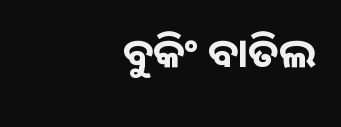ବୁକିଂ ବାତିଲ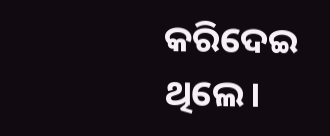କରିଦେଇ ଥିଲେ।